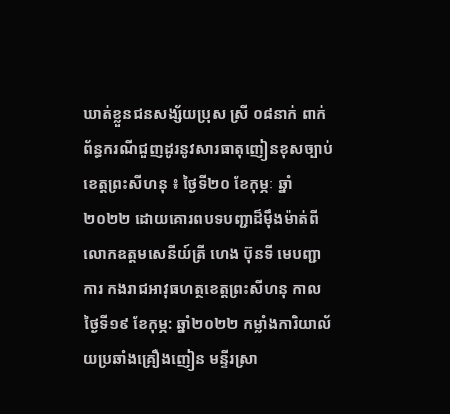ឃាត់ខ្លួនជនសង្ស័យប្រុស ស្រី ០៨នាក់ ពាក់ព័ន្ធករណីជួញដូរនូវសារធាតុញៀនខុសច្បាប់
ខេត្តព្រះសីហនុ ៖ ថ្ងៃទី២០ ខែកុម្ភៈ ឆ្នាំ២០២២ ដោយគោរពបទបញ្ជាដ៏ម៉ឹងម៉ាត់ពីលោកឧត្តមសេនីយ៍ត្រី ហេង ប៊ុនទី មេបញ្ជាការ កងរាជអាវុធហត្ថខេត្តព្រះសីហនុ កាលថ្ងៃទី១៩ ខែកុម្ភ: ឆ្នាំ២០២២ កម្លាំងការិយាល័យប្រឆាំងគ្រឿងញៀន មន្ទីរស្រា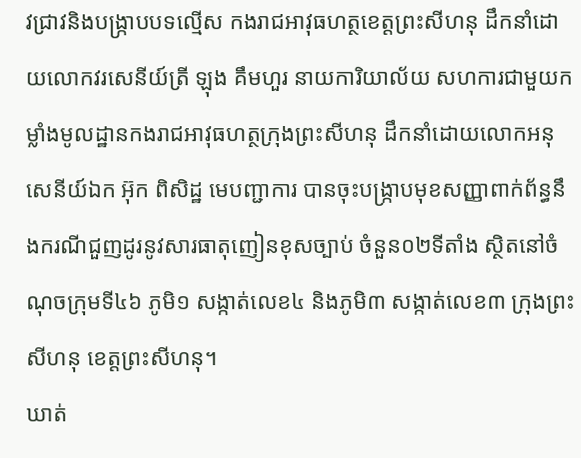វជ្រាវនិងបង្ក្រាបបទល្មើស កងរាជអាវុធហត្ថខេត្តព្រះសីហនុ ដឹកនាំដោយលោកវរសេនីយ៍ត្រី ឡុង គឹមហួរ នាយការិយាល័យ សហការជាមួយកម្លាំងមូលដ្ឋានកងរាជអាវុធហត្ថក្រុងព្រះសីហនុ ដឹកនាំដោយលោកអនុសេនីយ៍ឯក អ៊ុក ពិសិដ្ឋ មេបញ្ជាការ បានចុះបង្ក្រាបមុខសញ្ញាពាក់ព័ន្ធនឹងករណីជួញដូរនូវសារធាតុញៀនខុសច្បាប់ ចំនួន០២ទីតាំង ស្ថិតនៅចំណុចក្រុមទី៤៦ ភូមិ១ សង្កាត់លេខ៤ និងភូមិ៣ សង្កាត់លេខ៣ ក្រុងព្រះសីហនុ ខេត្តព្រះសីហនុ។
ឃាត់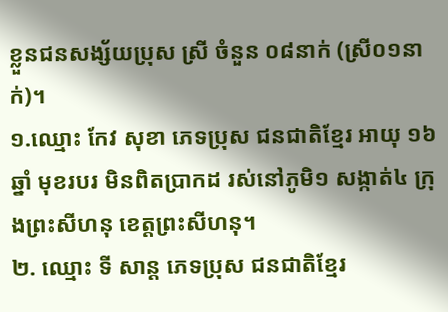ខ្លួនជនសង្ស័យប្រុស ស្រី ចំនួន ០៨នាក់ (ស្រី០១នាក់)។
១.ឈ្មោះ កែវ សុខា ភេទប្រុស ជនជាតិខ្មែរ អាយុ ១៦ឆ្នាំ មុខរបរ មិនពិតប្រាកដ រស់នៅភូមិ១ សង្កាត់៤ ក្រុងព្រះសីហនុ ខេត្តព្រះសីហនុ។
២. ឈ្មោះ ទី សាន្ដ ភេទប្រុស ជនជាតិខ្មែរ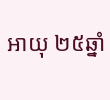អាយុ ២៥ឆ្នាំ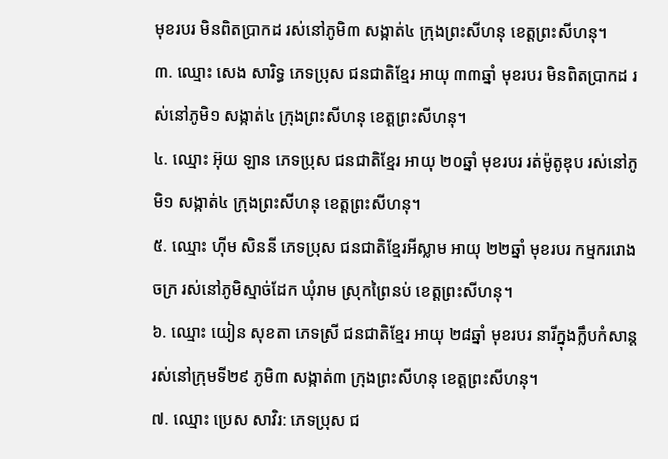មុខរបរ មិនពិតប្រាកដ រស់នៅភូមិ៣ សង្កាត់៤ ក្រុងព្រះសីហនុ ខេត្តព្រះសីហនុ។
៣. ឈ្មោះ សេង សារិទ្ធ ភេទប្រុស ជនជាតិខ្មែរ អាយុ ៣៣ឆ្នាំ មុខរបរ មិនពិតប្រាកដ រស់នៅភូមិ១ សង្កាត់៤ ក្រុងព្រះសីហនុ ខេត្តព្រះសីហនុ។
៤. ឈ្មោះ អ៊ុយ ឡាន ភេទប្រុស ជនជាតិខ្មែរ អាយុ ២០ឆ្នាំ មុខរបរ រត់ម៉ូតូឌុប រស់នៅភូមិ១ សង្កាត់៤ ក្រុងព្រះសីហនុ ខេត្តព្រះសីហនុ។
៥. ឈ្មោះ ហុីម សិននី ភេទប្រុស ជនជាតិខ្មែរអីស្លាម អាយុ ២២ឆ្នាំ មុខរបរ កម្មកររោងចក្រ រស់នៅភូមិស្មាច់ដែក ឃុំរាម ស្រុកព្រៃនប់ ខេត្តព្រះសីហនុ។
៦. ឈ្មោះ យៀន សុខតា ភេទស្រី ជនជាតិខ្មែរ អាយុ ២៨ឆ្នាំ មុខរបរ នារីក្នុងក្លឹបកំសាន្ត រស់នៅក្រុមទី២៩ ភូមិ៣ សង្កាត់៣ ក្រុងព្រះសីហនុ ខេត្តព្រះសីហនុ។
៧. ឈ្មោះ ប្រេស សាវិរ: ភេទប្រុស ជ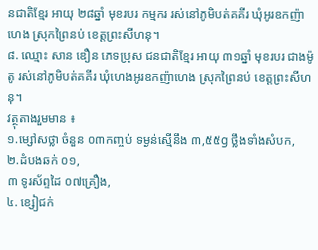នជាតិខ្មែរ អាយុ ២៨ឆ្នាំ មុខរបរ កម្មករ រស់នៅភូមិបត់គគីរ ឃុំអូរឧកញ៉ាហេង ស្រុកព្រៃនប់ ខេត្តព្រះសីហនុ។
៨. ឈ្មោះ សាន ឌឿន ភេទប្រុស ជនជាតិខ្មែរ អាយុ ៣១ឆ្នាំ មុខរបរ ជាងម៉ូតូ រស់នៅភូមិបត់គគីរ ឃុំហេងអូរឧកញ៉ាហេង ស្រុកព្រៃនប់ ខេត្តព្រះសីហនុ។
វត្ថុតាងរួមមាន ៖
១.ម្សៅសថ្លា ចំនួន ០៣កញ្ចប់ ទម្ងន់ស្មើនឹង ៣,៥៥g ថ្លឹងទាំងសំបក,
២.ដំបងឆក់ ០១,
៣ ទូរស័ព្ទដៃ ០៧គ្រឿង,
៤. ខ្សៀជក់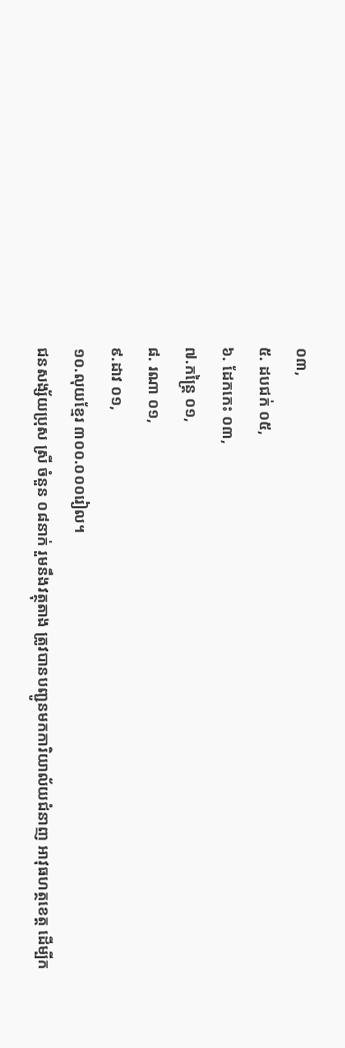០៣,
៥. ដបជក់ ០៥,
៦. ដែកកេះ ០៣,
៧.កន្ត្រៃ ០១,
៨. រណា ០១,
៩.ដាវ ០១,
១០.លុយខ្មែរ ៣០០.០០០រៀល។
ជនសង្ស័យប្រុស ស្រី ចំនួន ០៨នាក់ រួមនឹងវត្ថុតាង ត្រូវបានបញ្ជូនមកការិយាល័យជំនាញ អាវុធហត្ថខេត្ត ដើម្បីក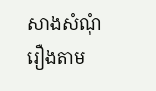សាងសំណុំរឿងតាម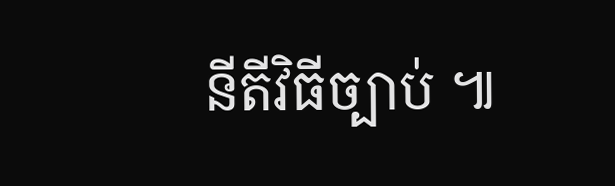នីតីវិធីច្បាប់ ៕